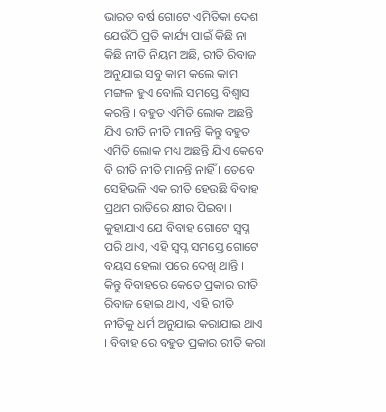ଭାରତ ବର୍ଷ ଗୋଟେ ଏମିତିକା ଦେଶ ଯେଉଁଠି ପ୍ରତି କାର୍ଯ୍ୟ ପାଇଁ କିଛି ନା କିଛି ନୀତି ନିୟମ ଅଛି, ରୀତି ରିବାଜ ଅନୁଯାଇ ସବୁ କାମ କଲେ କାମ ମଙ୍ଗଳ ହୁଏ ବୋଲି ସମସ୍ତେ ବିଶ୍ଵାସ କରନ୍ତି । ବହୁତ ଏମିତି ଲୋକ ଅଛନ୍ତି ଯିଏ ରୀତି ନୀତି ମାନନ୍ତି କିନ୍ତୁ ବହୁତ ଏମିତି ଲୋକ ମଧ୍ୟ ଅଛନ୍ତି ଯିଏ କେବେ ବି ରୀତି ନୀତି ମାନନ୍ତି ନାହିଁ । ତେବେ ସେହିଭଳି ଏକ ରୀତି ହେଉଛି ବିବାହ ପ୍ରଥମ ରାତିରେ କ୍ଷୀର ପିଇବା ।
କୁହାଯାଏ ଯେ ବିବାହ ଗୋଟେ ସ୍ଵପ୍ନ ପରି ଥାଏ, ଏହି ସ୍ଵପ୍ନ ସମସ୍ତେ ଗୋଟେ ବୟସ ହେଲା ପରେ ଦେଖି ଥାନ୍ତି ।
କିନ୍ତୁ ବିବାହରେ କେତେ ପ୍ରକାର ରୀତି ରିବାଜ ହୋଇ ଥାଏ, ଏହି ରୀତି ନୀତିକୁ ଧର୍ମ ଅନୁଯାଇ କରାଯାଇ ଥାଏ । ବିବାହ ରେ ବହୁତ ପ୍ରକାର ରୀତି କରା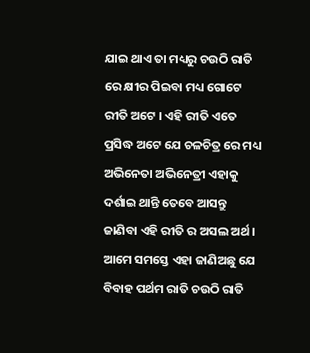ଯାଇ ଥାଏ ତା ମଧ୍ୟରୁ ଚଉଠି ରାତି ରେ କ୍ଷୀର ପିଇବା ମଧ୍ୟ ଗୋଟେ ରୀତି ଅଟେ । ଏହି ରୀତି ଏତେ ପ୍ରସିଦ୍ଧ ଅଟେ ଯେ ଚଳଚିତ୍ର ରେ ମଧ୍ୟ ଅଭିନେତା ଅଭିନେତ୍ରୀ ଏହାକୁ ଦର୍ଶାଇ ଥାନ୍ତି ତେବେ ଆସନ୍ତୁ ଜାଣିବା ଏହି ରୀତି ର ଅସଲ ଅର୍ଥ ।
ଆମେ ସମସ୍ତେ ଏହା ଜାଣିଅଛୁ ଯେ ବିବାହ ପର୍ଥମ ରାତି ଚଉଠି ରାତି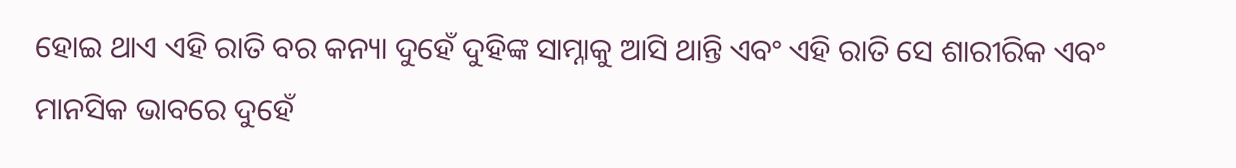ହୋଇ ଥାଏ ଏହି ରାତି ବର କନ୍ୟା ଦୁହେଁ ଦୁହିଙ୍କ ସାମ୍ନାକୁ ଆସି ଥାନ୍ତି ଏବଂ ଏହି ରାତି ସେ ଶାରୀରିକ ଏବଂ ମାନସିକ ଭାବରେ ଦୁହେଁ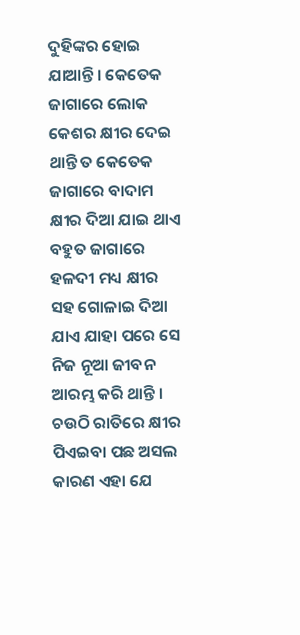ଦୁହିଙ୍କର ହୋଇ ଯାଆନ୍ତି । କେତେକ ଜାଗାରେ ଲୋକ କେଶର କ୍ଷୀର ଦେଇ ଥାନ୍ତି ତ କେତେକ ଜାଗାରେ ବାଦାମ କ୍ଷୀର ଦିଆ ଯାଇ ଥାଏ ବହୁତ ଜାଗାରେ ହଳଦୀ ମଧ୍ୟ କ୍ଷୀର ସହ ଗୋଳାଇ ଦିଆ ଯାଏ ଯାହା ପରେ ସେ ନିଜ ନୂଆ ଜୀବନ ଆରମ୍ଭ କରି ଥାନ୍ତି ।
ଚଉଠି ରାତିରେ କ୍ଷୀର ପିଏଇବା ପଛ ଅସଲ କାରଣ ଏହା ଯେ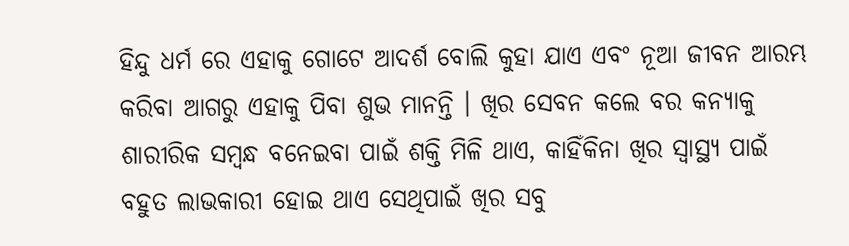ହିନ୍ଦୁ ଧର୍ମ ରେ ଏହାକୁ ଗୋଟେ ଆଦର୍ଶ ବୋଲି କୁହା ଯାଏ ଏବଂ ନୂଆ ଜୀବନ ଆରମ୍ଭ କରିବା ଆଗରୁ ଏହାକୁ ପିବା ଶୁଭ ମାନନ୍ତି । ଖିର ସେବନ କଲେ ବର କନ୍ୟାକୁ ଶାରୀରିକ ସମ୍ବନ୍ଧ ବନେଇବା ପାଇଁ ଶକ୍ତି ମିଳି ଥାଏ, କାହିଁକିନା ଖିର ସ୍ୱାସ୍ଥ୍ୟ ପାଇଁ ବହୁତ ଲାଭକାରୀ ହୋଇ ଥାଏ ସେଥିପାଇଁ ଖିର ସବୁ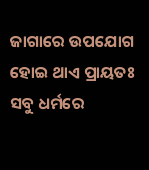ଜାଗାରେ ଉପଯୋଗ ହୋଇ ଥାଏ ପ୍ରାୟତଃ ସବୁ ଧର୍ମରେ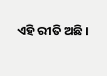ଏହି ରୀତି ଅଛି ।